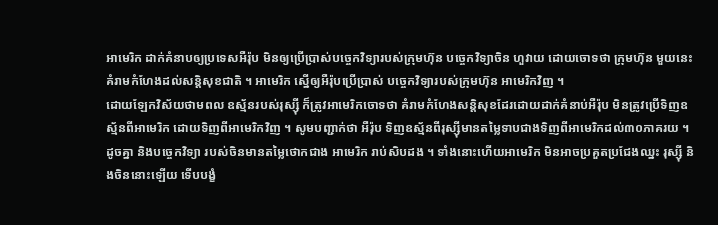អាមេរិក ដាក់គំនាបឲ្យប្រទេសអឺរ៉ុប មិនឲ្យប្រើប្រាស់បច្ចេកវិទ្យារបស់ក្រុមហ៊ុន បច្ចេកវិទ្យាចិន ហួវាយ ដោយចោទថា ក្រុមហ៊ុន មួយនេះគំរាមកំហែងដល់សន្តិសុខជាតិ ។ អាមេរិក ស្នើឲ្យអឺរ៉ុបប្រើប្រាស់ បច្ចេកវិទ្យារបស់ក្រុមហ៊ុន អាមេរិកវិញ ។
ដោយឡែកវិស័យថាមពល ឧស្ម័នរបស់រុស្ស៊ី ក៏ត្រូវអាមេរិកចោទថា គំរាមកំហែងសន្តិសុខដែរដោយដាក់គំនាប់អឺរ៉ុប មិនត្រូវប្រើទិញឧស្ម័នពីអាមេរិក ដោយទិញពីអាមេរិកវិញ ។ សូមបញ្ជាក់ថា អឺរ៉ុប ទិញឧស្ម័នពីរុស្ស៊ីមានតម្លៃទាបជាងទិញពីអាមេរិកដល់៣០ភាគរយ ។ ដូចគ្នា និងបច្ចេកវិទ្យា របស់ចិនមានតម្លៃថោកជាង អាមេរិក រាប់សិបដង ។ ទាំងនោះហើយអាមេរិក មិនអាចប្រគួតប្រជែងឈ្នះ រុស្ស៊ី និងចិននោះឡើយ ទើបបង្ខំ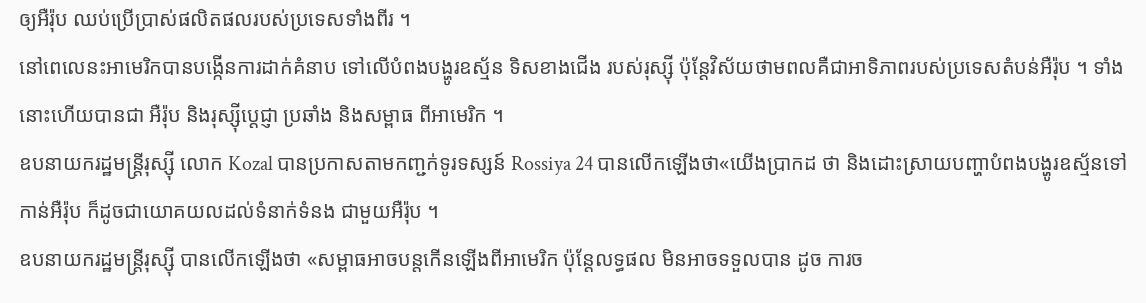ឲ្យអឺរ៉ុប ឈប់ប្រើប្រាស់ផលិតផលរបស់ប្រទេសទាំងពីរ ។
នៅពេលេនះអាមេរិកបានបង្កើនការដាក់គំនាប ទៅលើបំពងបង្ហូរឧស្ម័ន ទិសខាងជើង របស់រុស្ស៊ី ប៉ុន្តែវិស័យថាមពលគឺជាអាទិភាពរបស់ប្រទេសតំបន់អឺរ៉ុប ។ ទាំងនោះហើយបានជា អឺរ៉ុប និងរុស្ស៊ីប្តេជ្ញា ប្រឆាំង និងសម្ពាធ ពីអាមេរិក ។
ឧបនាយករដ្ឋមន្ត្រីរុស្ស៊ី លោក Kozal បានប្រកាសតាមកញ្ជក់ទូរទស្សន៍ Rossiya 24 បានលើកឡើងថា«យើងប្រាកដ ថា និងដោះស្រាយបញ្ហាបំពងបង្ហូរឧស្ម័នទៅកាន់អឺរ៉ុប ក៏ដូចជាយោគយលដល់ទំនាក់ទំនង ជាមួយអឺរ៉ុប ។
ឧបនាយករដ្ឋមន្ត្រីរុស្ស៊ី បានលើកឡើងថា «សម្ពាធអាចបន្តកើនឡើងពីអាមេរិក ប៉ុន្តែលទ្ធផល មិនអាចទទួលបាន ដូច ការច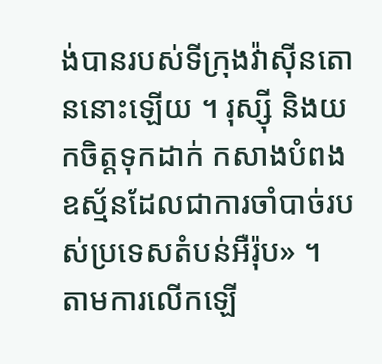ង់បានរបស់ទីក្រុងវ៉ាស៊ីនតោននោះឡើយ ។ រុស្ស៊ី និងយកចិត្តទុកដាក់ កសាងបំពងឧស្ម័នដែលជាការចាំបាច់របស់ប្រទេសតំបន់អឺរ៉ុប» ។
តាមការលើកឡើ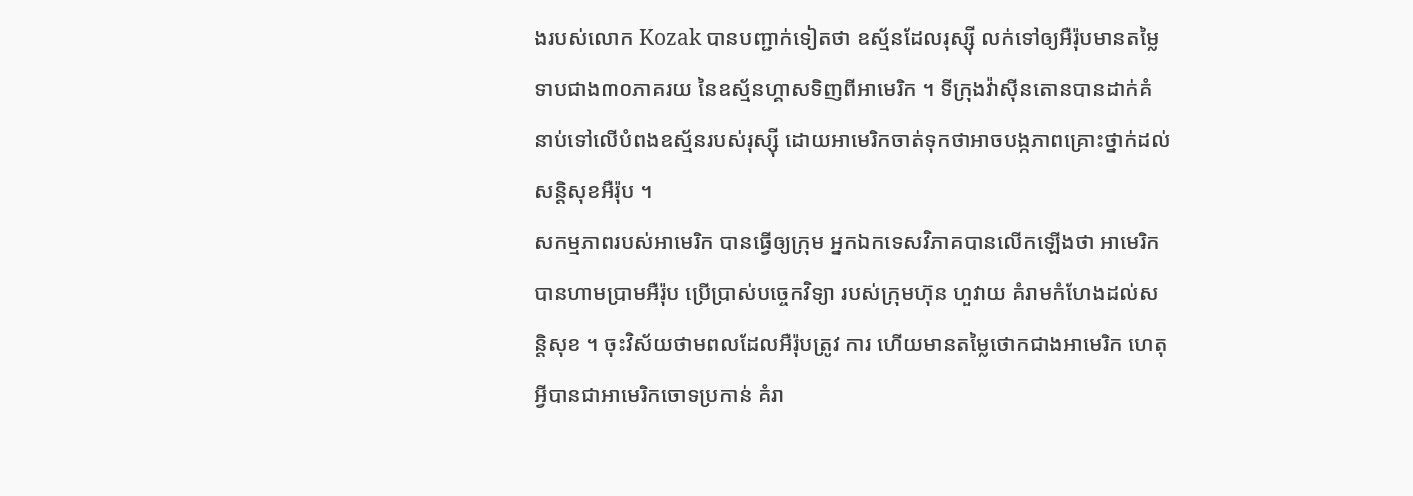ងរបស់លោក Kozak បានបញ្ជាក់ទៀតថា ឧស្ម័នដែលរុស្ស៊ី លក់ទៅឲ្យអឺរ៉ុបមានតម្លៃទាបជាង៣០ភាគរយ នៃឧស្ម័នហ្គាសទិញពីអាមេរិក ។ ទីក្រុងវ៉ាស៊ីនតោនបានដាក់គំនាប់ទៅលើបំពងឧស្ម័នរបស់រុស្ស៊ី ដោយអាមេរិកចាត់ទុកថាអាចបង្កភាពគ្រោះថ្នាក់ដល់សន្តិសុខអឺរ៉ុប ។
សកម្មភាពរបស់អាមេរិក បានធ្វើឲ្យក្រុម អ្នកឯកទេសវិភាគបានលើកឡើងថា អាមេរិក បានហាមប្រាមអឺរ៉ុប ប្រើប្រាស់បច្ចេកវិទ្យា របស់ក្រុមហ៊ុន ហួវាយ គំរាមកំហែងដល់សន្តិសុខ ។ ចុះវិស័យថាមពលដែលអឺរ៉ុបត្រូវ ការ ហើយមានតម្លៃថោកជាងអាមេរិក ហេតុអ្វីបានជាអាមេរិកចោទប្រកាន់ គំរា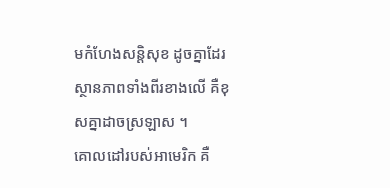មកំហែងសន្តិសុខ ដូចគ្នាដែរ ស្ថានភាពទាំងពីរខាងលើ គឺខុសគ្នាដាចស្រឡាស ។
គោលដៅរបស់អាមេរិក គឺ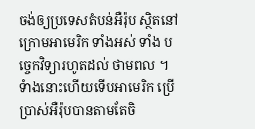ចង់ឲ្យប្រទេសតំបន់អឺរ៉ុប ស្ថិតនៅក្រោមអាមេរិក ទាំងអស់ ទាំង បច្ចេកវិទ្យារហូតដល់ ថាមពល ។ ទំាងនោះហើយទើបអាមេរិក ប្រើប្រាស់អឺរ៉ុបបានតាមតែចិ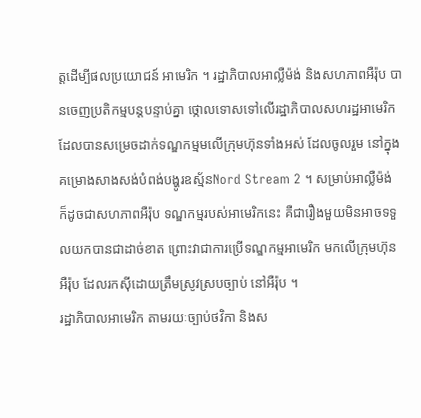ត្តដើម្បីផលប្រយោជន៍ អាមេរិក ។ រដ្ឋាភិបាលអាល្លឺម៉ង់ និងសហភាពអឺរ៉ុប បានចេញប្រតិកម្មបន្តបន្ទាប់គ្នា ថ្កោលទោសទៅលើរដ្ឋាភិបាលសហរដ្ឋអាមេរិក ដែលបានសម្រេចដាក់ទណ្ឌកម្មមលើក្រុមហ៊ុនទាំងអស់ ដែលចូលរួម នៅក្នុងគម្រោងសាងសង់បំពង់បង្ហូរឧស្ម័នNord Stream 2 ។ សម្រាប់អាល្លឺម៉ង់ ក៏ដូចជាសហភាពអឺរ៉ុប ទណ្ឌកម្មរបស់អាមេរិកនេះ គឺជារឿងមួយមិនអាចទទួលយកបានជាដាច់ខាត ព្រោះវាជាការប្រើទណ្ឌកម្មអាមេរិក មកលើក្រុមហ៊ុនអឺរ៉ុប ដែលរកស៊ីដោយត្រឹមស្រូវស្របច្បាប់ នៅអឺរ៉ុប ។
រដ្ឋាភិបាលអាមេរិក តាមរយៈច្បាប់ថវិកា និងស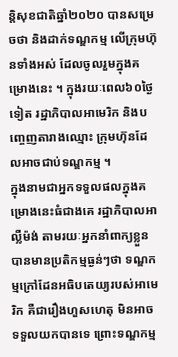ន្តិសុខជាតិឆ្នាំ២០២០ បានសម្រេចថា និងដាក់ទណ្ឌកម្ម លើក្រុមហ៊ុនទាំងអស់ ដែលចូលរួមក្នុងគម្រោងនេះ ។ ក្នុងរយៈពេល៦០ថ្ងៃទៀត រដ្ឋាភិបាលអាមេរិក និងបញ្ចេញតារាងឈ្មោះ ក្រុមហ៊ុនដែលអាចជាប់ទណ្ឌកម្ម ។
ក្នុងនាមជាអ្នកទទួលផលក្នុងគម្រោងនេះធំជាងគេ រដ្ឋាភិបាលអាល្លឺម៉ង់ តាមរយៈអ្នកនាំពាក្យខ្លួន បានមានប្រតិកម្មធ្ងន់ៗថា ទណ្ឌកម្មក្រៅដែនអធិបតេយ្យរបស់អាមេរិក គឺជារឿងហួសហេតុ មិនអាចទទួលយកបានទេ ព្រោះទណ្ឌកម្ម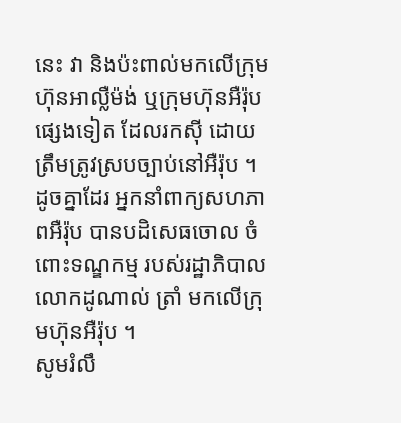នេះ វា និងប៉ះពាល់មកលើក្រុមហ៊ុនអាល្លឺម៉ង់ ឬក្រុមហ៊ុនអឺរ៉ុបផ្សេងទៀត ដែលរកស៊ី ដោយត្រឹមត្រូវស្របច្បាប់នៅអឺរ៉ុប ។ ដូចគ្នាដែរ អ្នកនាំពាក្យសហភាពអឺរ៉ុប បានបដិសេធចោល ចំពោះទណ្ឌកម្ម របស់រដ្ឋាភិបាលលោកដូណាល់ ត្រាំ មកលើក្រុមហ៊ុនអឺរ៉ុប ។
សូមរំលឹ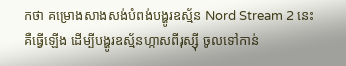កថា គម្រោងសាងសង់បំពង់បង្ហូរឧស្ម័ន Nord Stream 2 នេះ គឺធ្វើឡើង ដើម្បីបង្ហូរឧស្ម័នហ្កាសពីរុស្ស៊ី ចូលទៅកាន់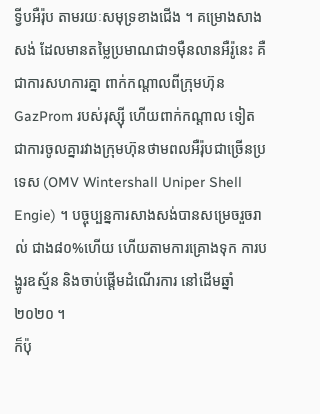ទ្វីបអឺរ៉ុប តាមរយៈសមុទ្រខាងជើង ។ គម្រោងសាងសង់ ដែលមានតម្លៃប្រមាណជា១ម៉ឺនលានអឺរ៉ូនេះ គឺជាការសហការគ្នា ពាក់កណ្តាលពីក្រុមហ៊ុន GazProm របស់រុស្ស៊ី ហើយពាក់កណ្តាល ទៀត ជាការចូលគ្នារវាងក្រុមហ៊ុនថាមពលអឺរ៉ុបជាច្រើនប្រទេស (OMV Wintershall Uniper Shell Engie) ។ បច្ចុប្បន្នការសាងសង់បានសម្រេចរួចរាល់ ជាង៨០%ហើយ ហើយតាមការគ្រោងទុក ការបង្ហូរឧស្ម័ន និងចាប់ផ្តើមដំណើរការ នៅដើមឆ្នាំ២០២០ ។
ក៏ប៉ុ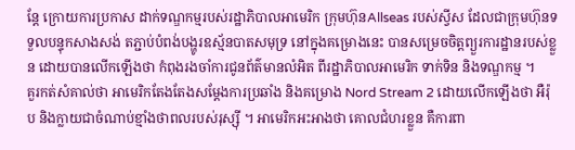ន្តែ ក្រោយការប្រកាស ដាក់ទណ្ឌកម្មរបស់រដ្ឋាភិបាលអាមេរិក ក្រុមហ៊ុនAllseas របស់ស្វីស ដែលជាក្រុមហ៊ុនទទួលបន្ទុកសាងសង់ តភ្ជាប់បំពង់បង្ហូរឧស្ម័នបាតសមុទ្រ នៅក្នុងគម្រោងនេះ បានសម្រេចចិត្តព្យួរការដ្ឋានរបស់ខ្លួន ដោយបានលើកឡើងថា កំពុងរងចាំការជូនព័ត៌មានលំអិត ពីរដ្ឋាភិបាលអាមេរិក ទាក់ទិន និងទណ្ឌកម្ម ។
គួរកត់សំគាល់ថា អាមេរិកតែងតែងសម្តែងការប្រឆាំង និងគម្រោង Nord Stream 2 ដោយលើកឡើងថា អឺរ៉ុប និងក្លាយជាចំណាប់ខ្មាំងថាពលរបស់រុស្ស៊ី ។ អាមេរិកអះអាងថា គោលជំហរខ្លួន គឺការពា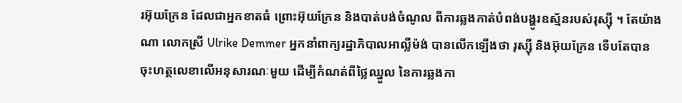រអ៊ុយក្រែន ដែលជាអ្នកខាតធំ ព្រោះអ៊ុយក្រែន និងបាត់បង់ចំណូល ពីការឆ្លងកាត់បំពង់បង្ហូរឧស្ម័នរបស់រុស្ស៊ី ។ តែយ៉ាងណា លោកស្រី Ulrike Demmer អ្នកនាំពាក្យរដ្ឋាភិបាលអាល្លឺម៉ង់ បានលើកឡើងថា រុស្ស៊ី និងអ៊ុយក្រែន ទើបតែបានចុះហត្ថលេខាលើអនុសារណៈមួយ ដើម្បីកំណត់ពីថ្លៃឈ្នួល នៃការឆ្លងកា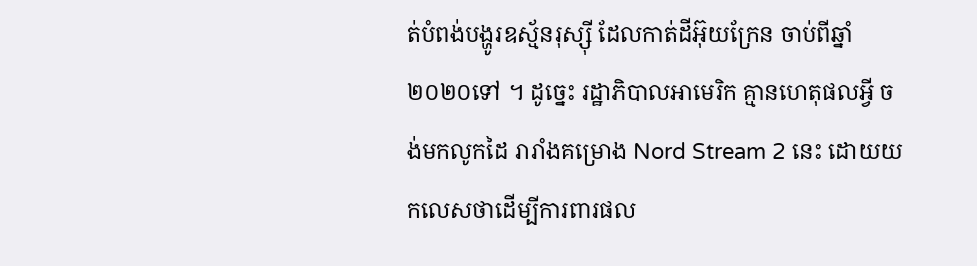ត់បំពង់បង្ហូរឧស្ម័នរុស្ស៊ី ដែលកាត់ដីអ៊ុយក្រែន ចាប់ពីឆ្នាំ២០២០ទៅ ។ ដូច្នេះ រដ្ឋាភិបាលអាមេរិក គ្មានហេតុផលអ្វី ចង់មកលូកដៃ រារាំងគម្រោង Nord Stream 2 នេះ ដោយយកលេសថាដើម្បីការពារផល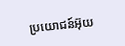ប្រយោជន៍អ៊ុយ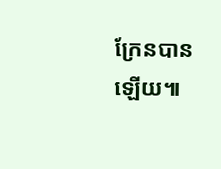ក្រែនបានឡើយ៕